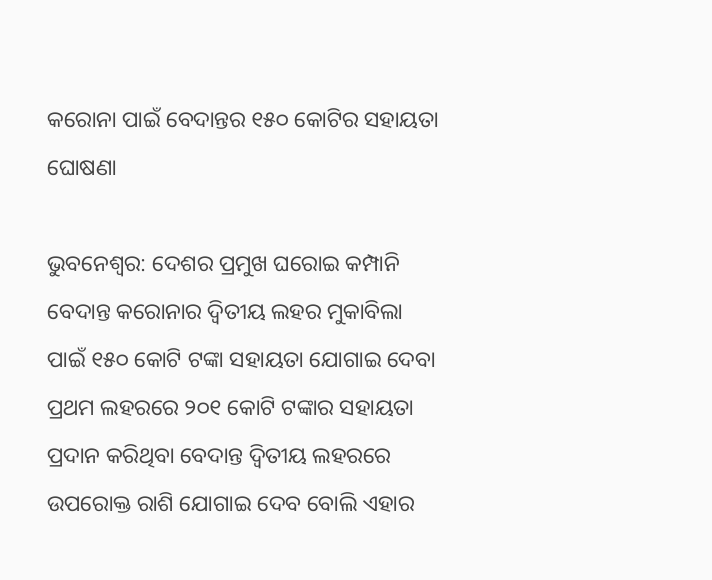କରୋନା ପାଇଁ ବେଦାନ୍ତର ୧୫୦ କୋଟିର ସହାୟତା ଘୋଷଣା

ଭୁବନେଶ୍ୱର: ଦେଶର ପ୍ରମୁଖ ଘରୋଇ କମ୍ପାନି ବେଦାନ୍ତ କରୋନାର ଦ୍ୱିତୀୟ ଲହର ମୁକାବିଲା ପାଇଁ ୧୫୦ କୋଟି ଟଙ୍କା ସହାୟତା ଯୋଗାଇ ଦେବା ପ୍ରଥମ ଲହରରେ ୨୦୧ କୋଟି ଟଙ୍କାର ସହାୟତା ପ୍ରଦାନ କରିଥିବା ବେଦାନ୍ତ ଦ୍ୱିତୀୟ ଲହରରେ ଉପରୋକ୍ତ ରାଶି ଯୋଗାଇ ଦେବ ବୋଲି ଏହାର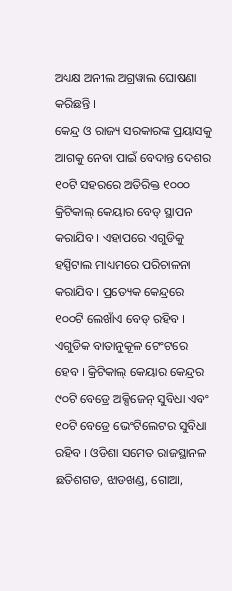ଅଧ୍ୟକ୍ଷ ଅନୀଲ ଅଗ୍ରୱାଲ ଘୋଷଣା କରିଛନ୍ତି ।
କେନ୍ଦ୍ର ଓ ରାଜ୍ୟ ସରକାରଙ୍କ ପ୍ରୟାସକୁ ଆଗକୁ ନେବା ପାଇଁ ବେଦାନ୍ତ ଦେଶର ୧୦ଟି ସହରରେ ଅତିରିକ୍ତ ୧୦୦୦ କ୍ରିଟିକାଲ୍ କେୟାର ବେଡ୍ ସ୍ଥାପନ କରାଯିବ । ଏହାପରେ ଏଗୁଡିକୁ ହସ୍ପିଟାଲ ମାଧ୍ୟମରେ ପରିଚାଳନା କରାଯିବ । ପ୍ରତ୍ୟେକ କେନ୍ଦ୍ରରେ ୧୦୦ଟି ଲେଖାଁଏ ବେଡ୍ ରହିବ । ଏଗୁଡିକ ବାତାନୁକୂଳ ଟେଂଟରେ ହେବ । କ୍ରିଟିକାଲ୍ କେୟାର କେନ୍ଦ୍ରର ୯୦ଟି ବେଡ୍ରେ ଅକ୍ସିଜେନ୍ ସୁବିଧା ଏବଂ ୧୦ଟି ବେଡ୍ରେ ଭେଂଟିଲେଟର ସୁବିଧା ରହିବ । ଓଡିଶା ସମେତ ରାଜସ୍ଥାନଳ ଛତିଶଗଡ, ଝାଡଖଣ୍ଡ, ଗୋଆ,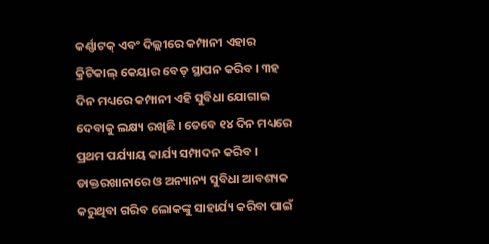କର୍ଣ୍ଣାଟକ୍ ଏବଂ ଦିଲ୍ଲୀରେ କମ୍ପାନୀ ଏହାର କ୍ରିଟିକାଲ୍ କେୟାର ବେଡ୍ ସ୍ଥାପନ କରିବ । ୩ହ ଦିନ ମଧ୍ୟରେ କମ୍ପାନୀ ଏହି ସୁବିଧା ଯୋଗାଇ ଦେବାକୁ ଲକ୍ଷ୍ୟ ରଖିଛି । ତେବେ ୧୪ ଦିନ ମଧ୍ୟରେ ପ୍ରଥମ ପର୍ଯ୍ୟାୟ କାର୍ଯ୍ୟ ସମ୍ପାଦନ କରିବ ।
ଡାକ୍ତରଖାନାରେ ଓ ଅନ୍ୟାନ୍ୟ ସୁବିଧା ଆବଶ୍ୟକ କରୁଥିବା ଗରିବ ଲୋକଙ୍କୁ ସାହାର୍ଯ୍ୟ କରିବା ପାଇଁ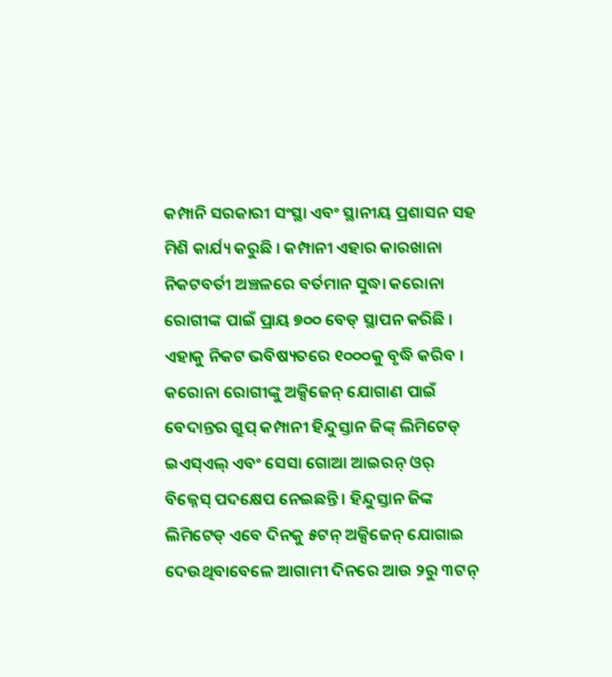କମ୍ପାନି ସରକାରୀ ସଂସ୍ଥା ଏବଂ ସ୍ଥାନୀୟ ପ୍ରଶାସନ ସହ ମିଶି କାର୍ଯ୍ୟ କରୁଛି । କମ୍ପାନୀ ଏହାର କାରଖାନା ନିକଟବର୍ତୀ ଅଞ୍ଚଳରେ ବର୍ତମାନ ସୁଦ୍ଧା କରୋନା ରୋଗୀଙ୍କ ପାଇଁ ପ୍ରାୟ ୭୦୦ ବେଡ୍ ସ୍ଥାପନ କରିଛି । ଏହାକୁ ନିକଟ ଭବିଷ୍ୟତରେ ୧୦୦୦କୁ ବୃଦ୍ଧି କରିବ । କରୋନା ରୋଗୀଙ୍କୁ ଅକ୍ସିଜେନ୍ ଯୋଗାଣ ପାଇଁ ବେଦାନ୍ତର ଗ୍ରୁପ୍ କମ୍ପାନୀ ହିନ୍ଦୁସ୍ତାନ ଜିଙ୍କ୍ ଲିମିଟେଡ୍ ଇଏସ୍ଏଲ୍ ଏବଂ ସେସା ଗୋଆ ଆଇରନ୍ ଓର୍ ବିଜ୍ନେସ୍ ପଦକ୍ଷେପ ନେଇଛନ୍ତି । ହିନ୍ଦୁସ୍ତାନ ଜିଙ୍କ ଲିମିଟେଡ୍ ଏବେ ଦିନକୁ ୫ଟନ୍ ଅକ୍ସିଜେନ୍ ଯୋଗାଇ ଦେଉଥିବାବେଳେ ଆଗାମୀ ଦିନରେ ଆଉ ୨ରୁ ୩ଟନ୍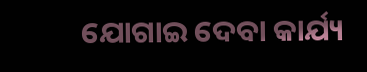ଯୋଗାଇ ଦେବା କାର୍ଯ୍ୟ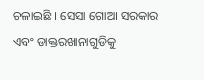ଚଳାଇଛି । ସେସା ଗୋଆ ସରକାର ଏବଂ ଡାକ୍ତରଖାନାଗୁଡିକୁ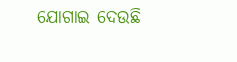ଯୋଗାଇ ଦେଉଛି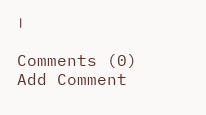।

Comments (0)
Add Comment